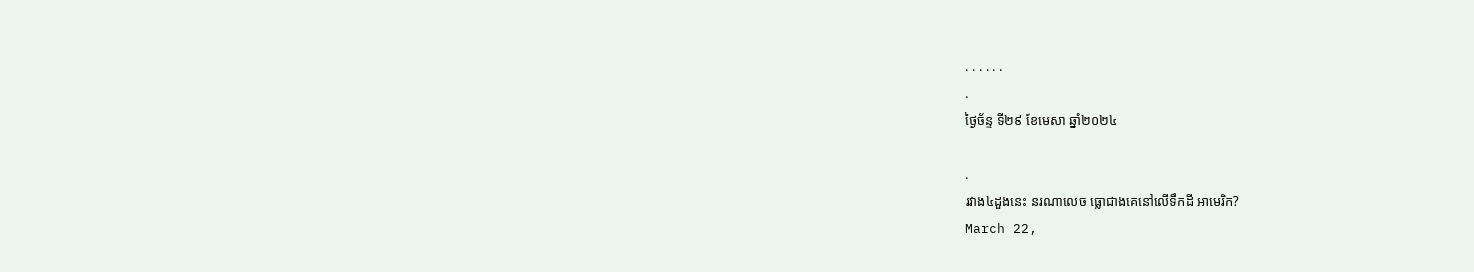. . . . . .
.
ថ្ងៃច័ន្ទ ទី២៩ ខែមេសា ឆ្នាំ២០២៤

.
រវាង៤ដួងនេះ នរណាលេច ធ្លោជាងគេនៅលើទឹកដី អាមេរិក?
March 22,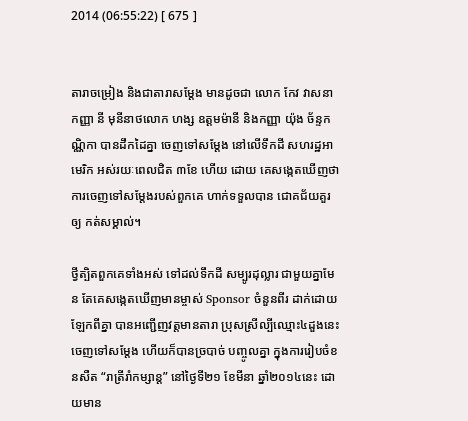2014 (06:55:22) [ 675 ]


តារាចម្រៀង និងជាតារាសម្តែង មានដូចជា លោក កែវ វាសនា កញ្ញា នី មុនីនាថលោក ហង្ស ឧត្តមម៉ានី និងកញ្ញា យ៉ុង ច័ន្ទកណ្ណិកា បានដឹកដៃគ្នា ចេញទៅសម្តែង នៅលើទឹកដី សហរដ្ឋអាមេរិក អស់រយៈពេលជិត ៣ខែ ហើយ ដោយ គេសង្កេតឃើញថា ការចេញទៅសម្តែងរបស់ពួកគេ ហាក់ទទួលបាន ជោគជ័យគួរឲ្យ កត់សម្គាល់។

ថ្វីត្បិតពួកគេទាំងអស់ ទៅដល់ទឹកដី សម្បូរដុល្លារ ជាមួយគ្នាមែន តែគេសង្កេតឃើញមានម្ចាស់ Sponsor ចំនួនពីរ ដាក់ដោយឡែកពីគ្នា បានអញ្ជើញវត្តមានតារា ប្រុសស្រីល្បីឈ្មោះ៤ដួងនេះ ចេញទៅសម្តែង ហើយក៏បានច្របាច់ បញ្ចូលគ្នា ក្នុងការរៀបចំខនសឺត “រាត្រីរាំកម្សាន្ត” នៅថ្ងៃទី២១ ខែមីនា ឆ្នាំ២០១៤នេះ ដោយមាន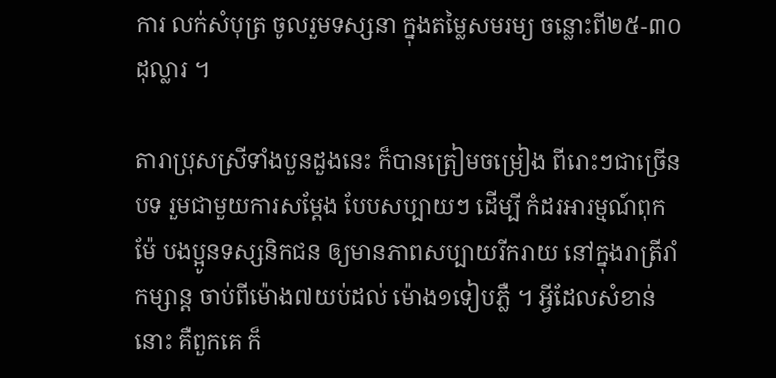ការ លក់សំបុត្រ ចូលរួមទស្សនា ក្នុងតម្លៃសមរម្យ ចន្លោះពី២៥-៣០ដុល្លារ ។

តារាប្រុសស្រីទាំងបួនដួងនេះ ក៏បានត្រៀមចម្រៀង ពីរោះៗជាច្រើនបទ រួមជាមួយការសម្តែង បែបសប្បាយៗ ដើម្បី កំដរអារម្មណ៍ពុកម៉ែ បងប្អូនទស្សនិកជន ឲ្យមានភាពសប្បាយរីករាយ នៅក្នុងរាត្រីរាំកម្សាន្ត ចាប់ពីម៉ោង៧យប់ដល់ ម៉ោង១ទៀបភ្លឺ ។ អ្វីដែលសំខាន់នោះ គឺពួកគេ ក៏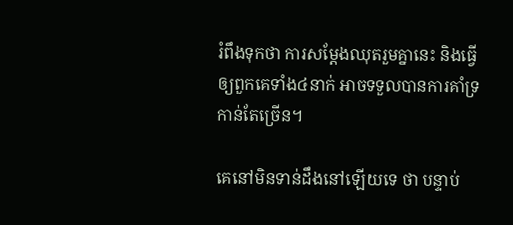រំពឹងទុកថា ការសម្តែងឈុតរួមគ្នានេះ និងធ្វើឲ្យពួកគេទាំង៤នាក់ អាចទទួលបានការគាំទ្រ កាន់តែច្រើន។

គេនៅមិនទាន់ដឹងនៅឡើយទេ ថា បន្ទាប់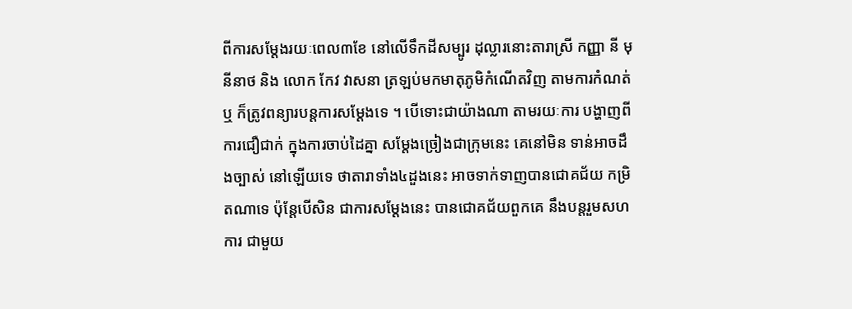ពីការសម្តែងរយៈពេល៣ខែ នៅលើទឹកដីសម្បូរ ដុល្លារនោះតារាស្រី កញ្ញា នី មុនីនាថ និង លោក កែវ វាសនា ត្រឡប់មកមាតុភូមិកំណើតវិញ តាមការកំណត់ឬ ក៏ត្រូវពន្យារបន្តការសម្តែងទេ ។ បើទោះជាយ៉ាងណា តាមរយៈការ បង្ហាញពីការជឿជាក់ ក្នុងការចាប់ដៃគ្នា សម្តែងច្រៀងជាក្រុមនេះ គេនៅមិន ទាន់អាចដឹងច្បាស់ នៅឡើយទេ ថាតារាទាំង៤ដួងនេះ អាចទាក់ទាញបានជោគជ័យ កម្រិតណាទេ ប៉ុន្តែបើសិន ជាការសម្តែងនេះ បានជោគជ័យពួកគេ នឹងបន្តរួមសហការ ជាមួយ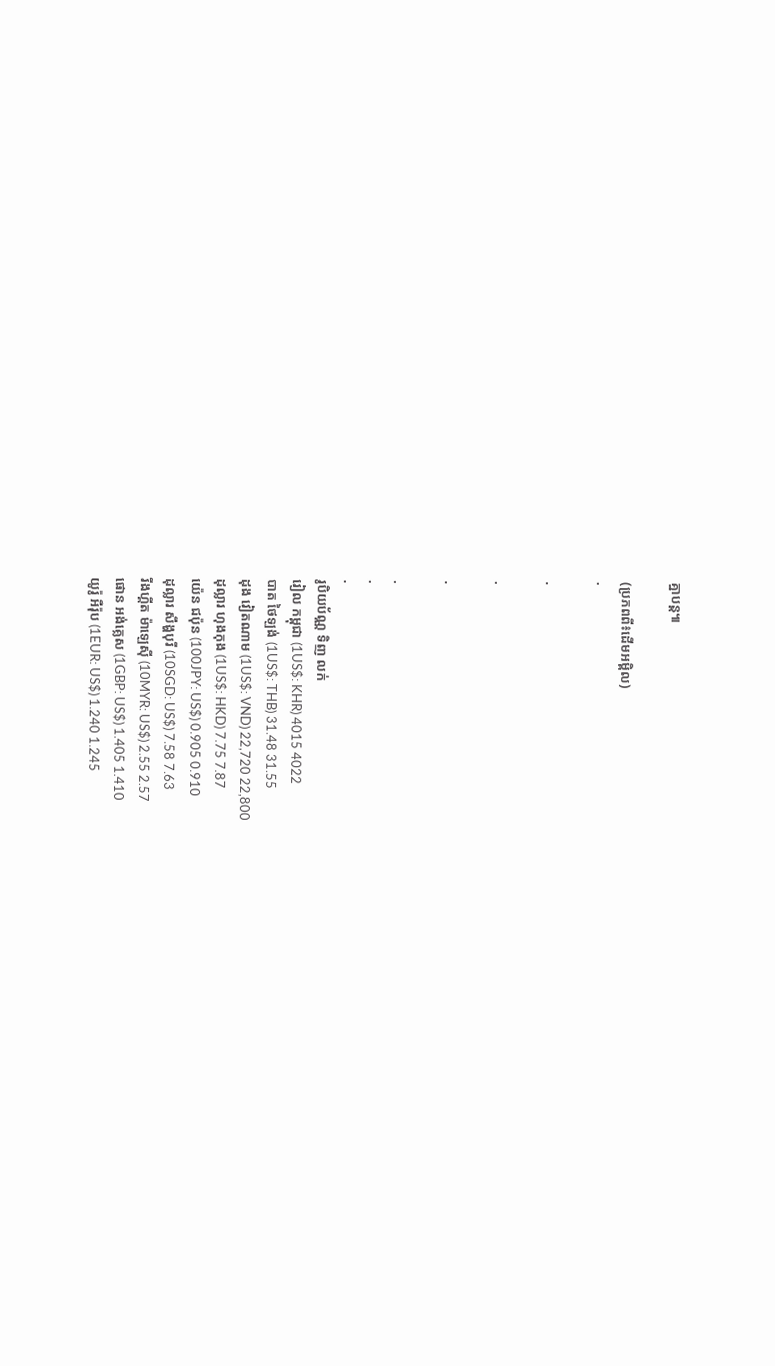គ្នាបន្ត៕

(ប្រភពពី៖ដើមអម្ពិល)
.

.

.

.

.
.
.
រូបិយប័ណ្ណ ទិញ លក់
រៀល កម្ពុជា (1US$: KHR) 4015 4022
បាត ថៃឡង់ (1US$: THB) 31.48 31.55
ដុង វៀតណាម (1US$: VND) 22,720 22,800
ដុល្លារ ហុងកុង (1US$: HKD) 7.75 7.87
យ៉េន ជប៉ុន (100JPY: US$) 0.905 0.910
ដុល្លារ សឹង្ហបុរី (10SGD: US$) 7.58 7.63
រីងហ្គីត ម៉ាឡេស៊ី (10MYR: US$) 2.55 2.57
ផោន អង់គ្លេស (1GBP: US$) 1.405 1.410
យូរ៉ូ អឺរ៉ុប (1EUR: US$) 1.240 1.245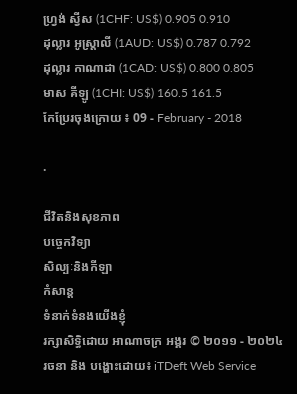ហ្វ្រង់ ស្វីស (1CHF: US$) 0.905 0.910
ដុល្លារ អូស្ត្រាលី (1AUD: US$) 0.787 0.792
ដុល្លារ កាណាដា (1CAD: US$) 0.800 0.805
មាស គីឡូ (1CHI: US$) 160.5 161.5
កែប្រែរចុងក្រោយ ៖ 09 - February - 2018

.

ជីវិតនិងសុខភាព
បច្ចេកវិទ្យា
សិល្បៈនិងកីឡា
កំសាន្ត
ទំនាក់ទំនងយើងខ្ញុំ
រក្សាសិទ្ធិដោយ អាណាចក្រ អង្គរ © ២០១១ - ២០២៤
រចនា និង បង្ហោះដោយ៖ iTDeft Web Service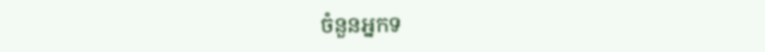ចំនួនអ្នកទ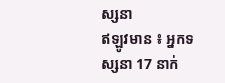ស្សនា
ឥឡូវមាន ៖ អ្នកទស្សនា 17 នាក់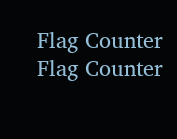Flag Counter
Flag Counter